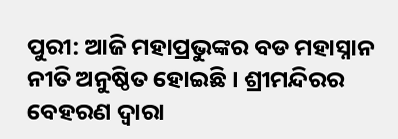ପୁରୀ: ଆଜି ମହାପ୍ରଭୁଙ୍କର ବଡ ମହାସ୍ନାନ ନୀତି ଅନୁଷ୍ଠିତ ହୋଇଛି । ଶ୍ରୀମନ୍ଦିରର ବେହରଣ ଦ୍ବାରା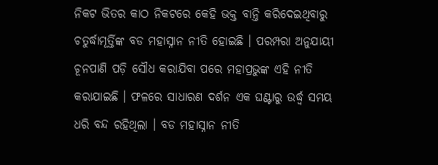ନିକଟ ଭିତର କାଠ ନିକଟରେ କେହି ଭକ୍ତ ବାନ୍ତି କରିଦେଇଥିବାରୁ ଚତୁର୍ଦ୍ଧାମୂର୍ତ୍ତିଙ୍କ ବଡ ମହାସ୍ନାନ ନୀତି ହୋଇଛି । ପରମ୍ପରା ଅନୁଯାୟୀ ଚୂନପାଣି ପଡ଼ି ସୌଧ କରାଯିବା ପରେ ମହାପ୍ରଭୁଙ୍କ ଏହି ନୀତି କରାଯାଇଛି । ଫଳରେ ସାଧାରଣ ଦର୍ଶନ ଏକ ଘଣ୍ଟାରୁ ଉର୍ଦ୍ଧ୍ବ ସମୟ ଧରି ବନ୍ଦ ରହିଥିଲା । ବଡ ମହାସ୍ନାନ ନୀତି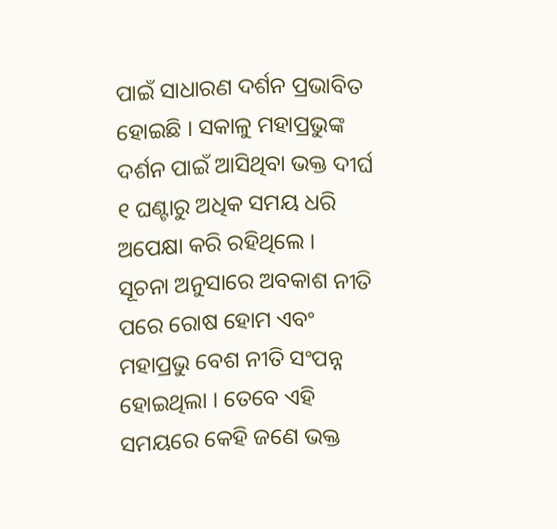ପାଇଁ ସାଧାରଣ ଦର୍ଶନ ପ୍ରଭାବିତ ହୋଇଛି । ସକାଳୁ ମହାପ୍ରଭୁଙ୍କ ଦର୍ଶନ ପାଇଁ ଆସିଥିବା ଭକ୍ତ ଦୀର୍ଘ ୧ ଘଣ୍ଟାରୁ ଅଧିକ ସମୟ ଧରି ଅପେକ୍ଷା କରି ରହିଥିଲେ ।
ସୂଚନା ଅନୁସାରେ ଅବକାଶ ନୀତି ପରେ ରୋଷ ହୋମ ଏବଂ ମହାପ୍ରଭୁ ବେଶ ନୀତି ସଂପନ୍ନ ହୋଇଥିଲା । ତେବେ ଏହି ସମୟରେ କେହି ଜଣେ ଭକ୍ତ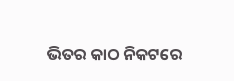ଭିତର କାଠ ନିକଟରେ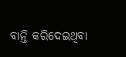ବାନ୍ତି କରିଦେଇଥିବା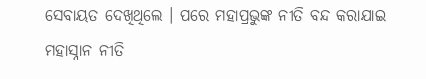ସେବାୟତ ଦେଖିଥିଲେ । ପରେ ମହାପ୍ରଭୁଙ୍କ ନୀତି ବନ୍ଦ କରାଯାଇ ମହାସ୍ନାନ ନୀତି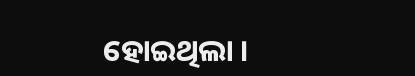ହୋଇଥିଲା ।